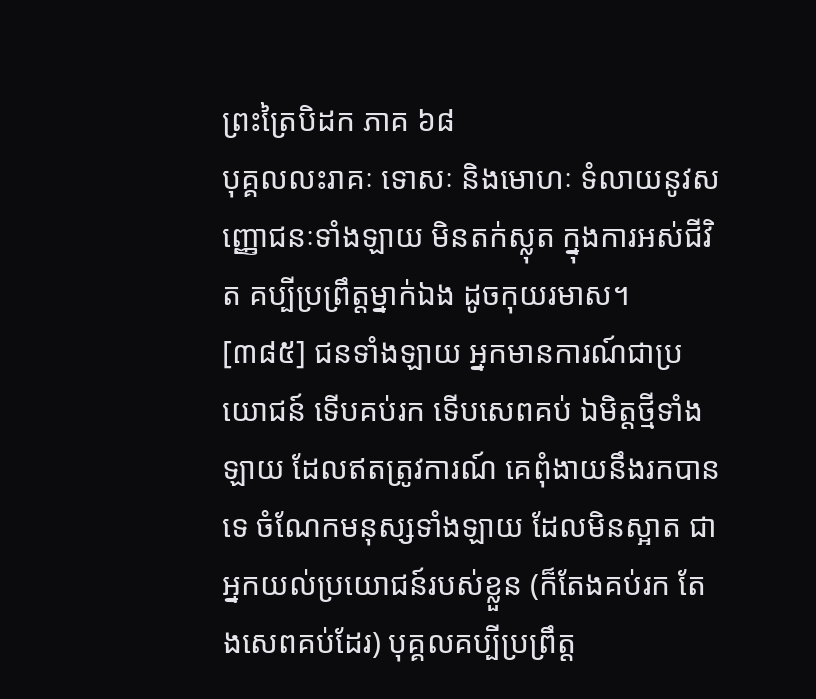ព្រះត្រៃបិដក ភាគ ៦៨
បុគ្គលលះរាគៈ ទោសៈ និងមោហៈ ទំលាយនូវសញ្ញោជនៈទាំងឡាយ មិនតក់ស្លុត ក្នុងការអស់ជីវិត គប្បីប្រព្រឹត្តម្នាក់ឯង ដូចកុយរមាស។
[៣៨៥] ជនទាំងឡាយ អ្នកមានការណ៍ជាប្រយោជន៍ ទើបគប់រក ទើបសេពគប់ ឯមិត្តថ្មីទាំងឡាយ ដែលឥតត្រូវការណ៍ គេពុំងាយនឹងរកបានទេ ចំណែកមនុស្សទាំងឡាយ ដែលមិនស្អាត ជាអ្នកយល់ប្រយោជន៍របស់ខ្លួន (ក៏តែងគប់រក តែងសេពគប់ដែរ) បុគ្គលគប្បីប្រព្រឹត្ត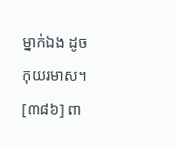ម្នាក់ឯង ដូចកុយរមាស។
[៣៨៦] ពា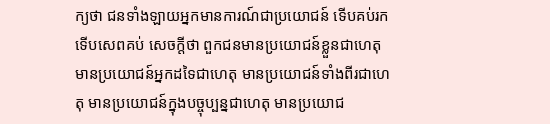ក្យថា ជនទាំងឡាយអ្នកមានការណ៍ជាប្រយោជន៍ ទើបគប់រក ទើបសេពគប់ សេចក្តីថា ពួកជនមានប្រយោជន៍ខ្លួនជាហេតុ មានប្រយោជន៍អ្នកដទៃជាហេតុ មានប្រយោជន៍ទាំងពីរជាហេតុ មានប្រយោជន៍ក្នុងបច្ចុប្បន្នជាហេតុ មានប្រយោជ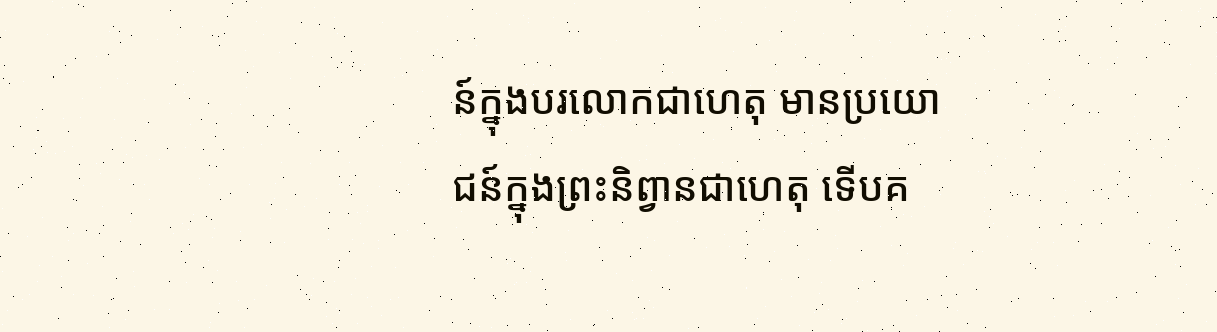ន៍ក្នុងបរលោកជាហេតុ មានប្រយោជន៍ក្នុងព្រះនិព្វានជាហេតុ ទើបគ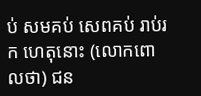ប់ សមគប់ សេពគប់ រាប់រក ហេតុនោះ (លោកពោលថា) ជន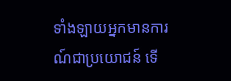ទាំងឡាយអ្នកមានការណ៍ជាប្រយោជន៍ ទើ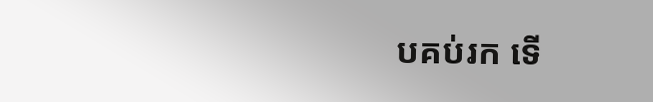បគប់រក ទើ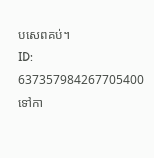បសេពគប់។
ID: 637357984267705400
ទៅកា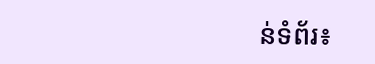ន់ទំព័រ៖